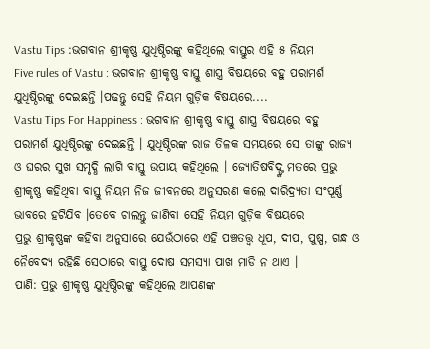Vastu Tips :ଭଗବାନ ଶ୍ରୀକୃଷ୍ଣ ଯୁଧିଷ୍ଠିରଙ୍କୁ କହିଥିଲେ ବାସ୍ତୁର ଏହି ୫ ନିୟମ
Five rules of Vastu : ଭଗବାନ ଶ୍ରୀକୃଷ୍ଣ ବାସ୍ତୁ ଶାସ୍ତ୍ର ବିଷୟରେ ବହୁ ପରାମର୍ଶ ଯୁଧିଷ୍ଠିରଙ୍କୁ ଦେଇଛନ୍ତି ।ପଢନ୍ତୁ ସେହି ନିୟମ ଗୁଡ଼ିକ ବିଷୟରେ....
Vastu Tips For Happiness : ଭଗବାନ ଶ୍ରୀକୃଷ୍ଣ ବାସ୍ତୁ ଶାସ୍ତ୍ର ବିଷୟରେ ବହୁ ପରାମର୍ଶ ଯୁଧିଷ୍ଠିରଙ୍କୁ ଦେଇଛନ୍ତି । ଯୁଧିଷ୍ଠିରଙ୍କ ରାଜ ତିଳକ ସମୟରେ ସେ ତାଙ୍କୁ ରାଜ୍ୟ ଓ ଘରର ସୁଖ ସମୃଦ୍ଧି ଲାଗି ବାସ୍ତୁ ଉପାୟ କହିଥିଲେ । ଜ୍ୟୋତିଷବିଦ୍ଙ୍କ ମତରେ ପ୍ରଭୁ ଶ୍ରୀକୃଷ୍ଣ କହିଥିବା ବାସ୍ତୁ ନିୟମ ନିଜ ଜୀବନରେ ଅନୁସରଣ କଲେ ଦାରିଦ୍ର୍ୟତା ସଂପୂର୍ଣ୍ଣ ଭାବରେ ହଟିଯିବ ।ତେବେ ଚାଲନ୍ତୁ ଜାଣିବା ସେହି ନିୟମ ଗୁଡ଼ିକ ବିଷୟରେ
ପ୍ରଭୁ ଶ୍ରୀକୃଷ୍ଣଙ୍କ କହିବା ଅନୁସାରେ ଯେଉଁଠାରେ ଏହି ପଞ୍ଚତତ୍ତ୍ୱ ଧୂପ, ଦୀପ, ପୁଷ୍ପ, ଗନ୍ଧ ଓ ନୈବେଦ୍ୟ ରହିଛି ସେଠାରେ ବାସ୍ତୁ ଦୋଷ ସମସ୍ୟା ପାଖ ମାଡି ନ ଥାଏ ।
ପାଣି: ପ୍ରଭୁ ଶ୍ରୀକୃଷ୍ଣ ଯୁଧିଷ୍ଠିରଙ୍କୁ କହିଥିଲେ ଆପଣଙ୍କ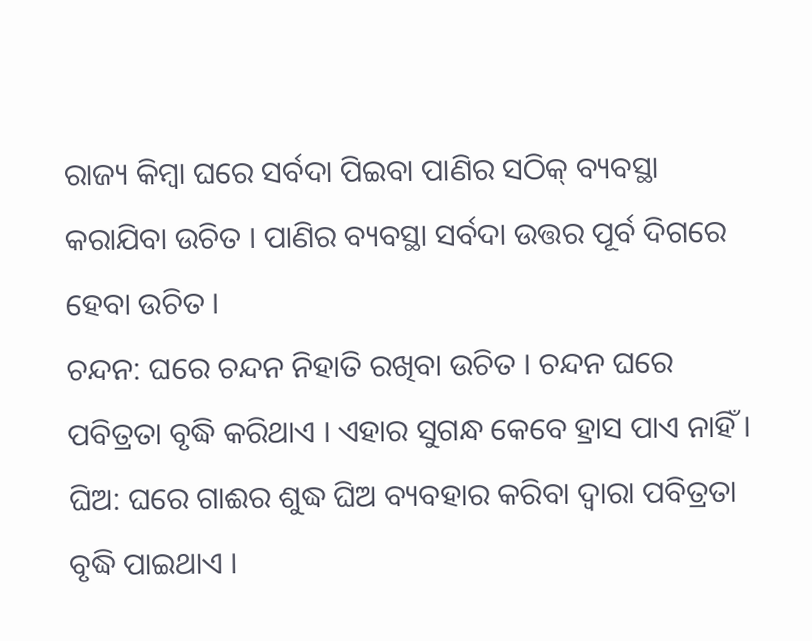ରାଜ୍ୟ କିମ୍ବା ଘରେ ସର୍ବଦା ପିଇବା ପାଣିର ସଠିକ୍ ବ୍ୟବସ୍ଥା କରାଯିବା ଉଚିତ । ପାଣିର ବ୍ୟବସ୍ଥା ସର୍ବଦା ଉତ୍ତର ପୂର୍ବ ଦିଗରେ ହେବା ଉଚିତ ।
ଚନ୍ଦନ: ଘରେ ଚନ୍ଦନ ନିହାତି ରଖିବା ଉଚିତ । ଚନ୍ଦନ ଘରେ ପବିତ୍ରତା ବୃଦ୍ଧି କରିଥାଏ । ଏହାର ସୁଗନ୍ଧ କେବେ ହ୍ରାସ ପାଏ ନାହିଁ ।
ଘିଅ: ଘରେ ଗାଈର ଶୁଦ୍ଧ ଘିଅ ବ୍ୟବହାର କରିବା ଦ୍ୱାରା ପବିତ୍ରତା ବୃଦ୍ଧି ପାଇଥାଏ ।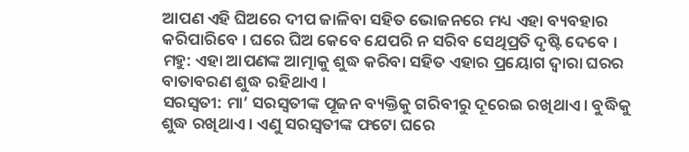ଆପଣ ଏହି ଘିଅରେ ଦୀପ ଜାଳିବା ସହିତ ଭୋଜନରେ ମଧ୍ୟ ଏହା ବ୍ୟବହାର କରିପାରିବେ । ଘରେ ଘିଅ କେବେ ଯେପରି ନ ସରିବ ସେଥିପ୍ରତି ଦୃଷ୍ଟି ଦେବେ ।
ମହୁ: ଏହା ଆପଣଙ୍କ ଆତ୍ମାକୁ ଶୁଦ୍ଧ କରିବା ସହିତ ଏହାର ପ୍ରୟୋଗ ଦ୍ୱାରା ଘରର ବାତାବରଣ ଶୁଦ୍ଧ ରହିଥାଏ ।
ସରସ୍ୱତୀ: ମା’ ସରସ୍ୱତୀଙ୍କ ପୂଜନ ବ୍ୟକ୍ତିକୁ ଗରିବୀରୁ ଦୂରେଇ ରଖିଥାଏ । ବୁଦ୍ଧିକୁ ଶୁଦ୍ଧ ରଖିଥାଏ । ଏଣୁ ସରସ୍ୱତୀଙ୍କ ଫଟୋ ଘରେ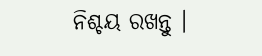ନିଶ୍ଚୟ ରଖନ୍ତୁ ।